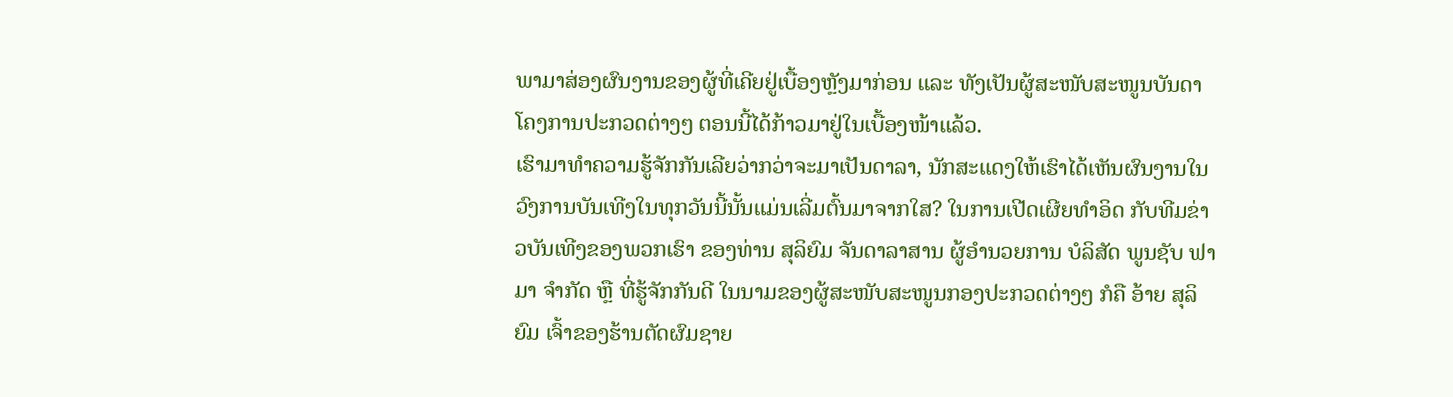ພາມາສ່ອງຜົນງານຂອງຜູ້ທີ່ເຄີຍຢູ່ເບື້ອງຫຼັງມາກ່ອນ ແລະ ທັງເປັນຜູ້ສະໜັບສະໜູນບັນດາໂຄງການປະກວດຕ່າງໆ ຕອນນີ້ໄດ້ກ້າວມາຢູ່ໃນເບື້ອງໜ້າແລ້ວ.
ເຮົາມາທໍາຄວາມຮູ້ຈັກກັນເລີຍວ່າກວ່າຈະມາເປັນດາລາ, ນັກສະແດງໃຫ້ເຮົາໄດ້ເຫັນຜົນງານໃນວົງການບັນເທີງໃນທຸກວັນນີ້ນັ້ນແມ່ນເລີ່ມຕົ້ນມາຈາກໃສ? ໃນການເປີດເຜີຍທໍາອິດ ກັບທີມຂ່າວບັນເທີງຂອງພວກເຮົາ ຂອງທ່ານ ສຸລິຍົມ ຈັນດາລາສານ ຜູ້ອໍານວຍການ ບໍລິສັດ ພູນຊັບ ຟາມາ ຈໍາກັດ ຫຼື ທີ່ຮູ້ຈັກກັນດີ ໃນນາມຂອງຜູ້ສະໜັບສະໜູນກອງປະກວດຕ່າງໆ ກໍຄື ອ້າຍ ສຸລິຍົມ ເຈົ້າຂອງຮ້ານຕັດຜົມຊາຍ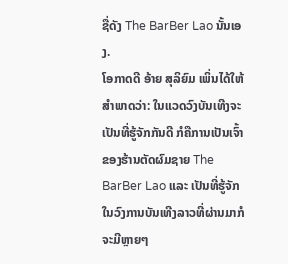ຊື່ດັງ The BarBer Lao ນັ້ນເອງ.
ໂອກາດດີ ອ້າຍ ສຸລິຍົມ ເພິ່ນໄດ້ໃຫ້ສໍາພາດວ່າ: ໃນແວດວົງບັນເທີງຈະເປັນທີ່ຮູ້ຈັກກັນດີ ກໍຄືການເປັນເຈົ້າຂອງຮ້ານຕັດຜົມຊາຍ The BarBer Lao ແລະ ເປັນທີ່ຮູ້ຈັກໃນວົງການບັນເທີງລາວທີ່ຜ່ານມາກໍຈະມີຫຼາຍໆ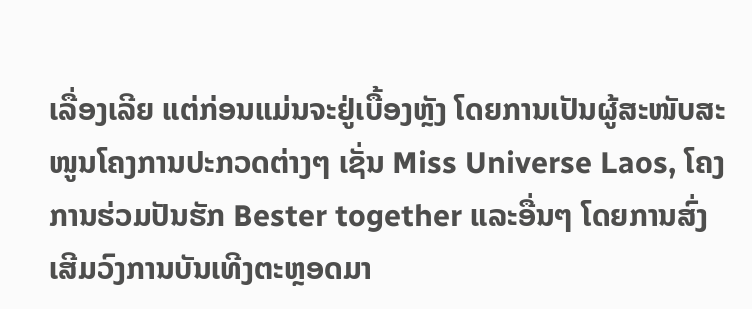ເລື່ອງເລີຍ ແຕ່ກ່ອນແມ່ນຈະຢູ່ເບື້ອງຫຼັງ ໂດຍການເປັນຜູ້ສະໜັບສະໜູນໂຄງການປະກວດຕ່າງໆ ເຊັ່ນ Miss Universe Laos, ໂຄງການຮ່ວມປັນຮັກ Bester together ແລະອື່ນໆ ໂດຍການສົ່ງເສີມວົງການບັນເທີງຕະຫຼອດມາ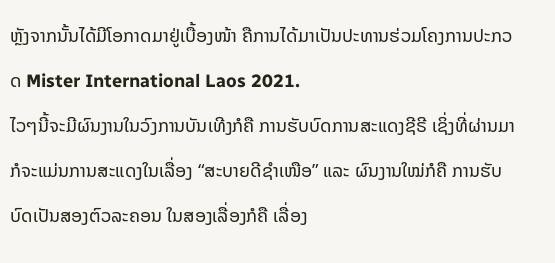ຫຼັງຈາກນັ້ນໄດ້ມີໂອກາດມາຢູ່ເບື້ອງໜ້າ ຄືການໄດ້ມາເປັນປະທານຮ່ວມໂຄງການປະກວດ Mister International Laos 2021.
ໄວໆນີ້ຈະມີຜົນງານໃນວົງການບັນເທີງກໍຄື ການຮັບບົດການສະແດງຊີຣີ ເຊິ່ງທີ່ຜ່ານມາກໍຈະແມ່ນການສະແດງໃນເລື່ອງ “ສະບາຍດີຊໍາເໜືອ” ແລະ ຜົນງານໃໝ່ກໍຄື ການຮັບບົດເປັນສອງຕົວລະຄອນ ໃນສອງເລື່ອງກໍຄື ເລື່ອງ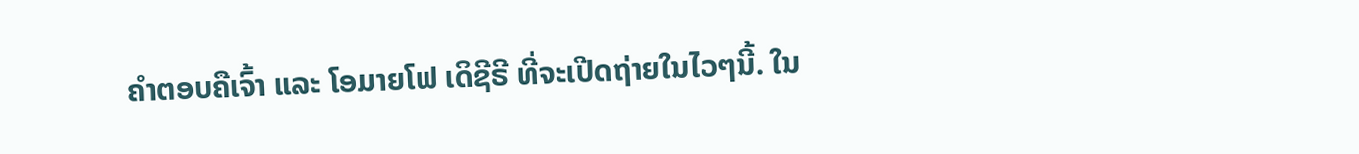ຄໍາຕອບຄືເຈົ້າ ແລະ ໂອມາຍໂຟ ເດິຊີຣີ ທີ່ຈະເປີດຖ່າຍໃນໄວໆນີ້. ໃນ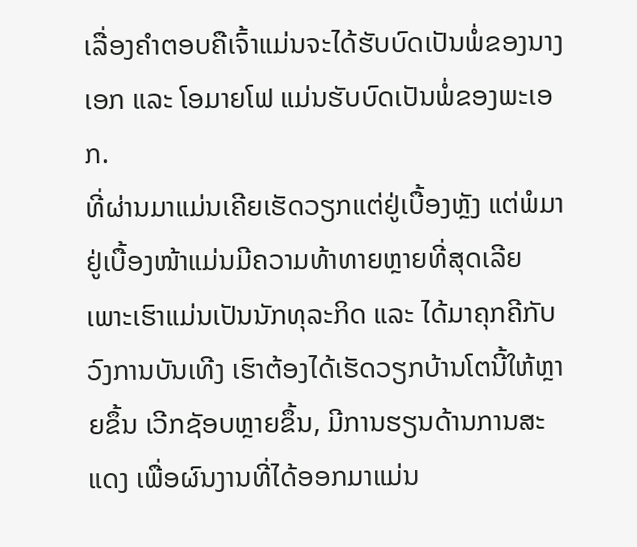ເລື່ອງຄໍາຕອບຄືເຈົ້າແມ່ນຈະໄດ້ຮັບບົດເປັນພໍ່ຂອງນາງເອກ ແລະ ໂອມາຍໂຟ ແມ່ນຮັບບົດເປັນພໍ່ຂອງພະເອກ.
ທີ່ຜ່ານມາແມ່ນເຄີຍເຮັດວຽກແຕ່ຢູ່ເບື້ອງຫຼັງ ແຕ່ພໍມາຢູ່ເບື້ອງໜ້າແມ່ນມີຄວາມທ້າທາຍຫຼາຍທີ່ສຸດເລີຍ ເພາະເຮົາແມ່ນເປັນນັກທຸລະກິດ ແລະ ໄດ້ມາຄຸກຄີກັບວົງການບັນເທີງ ເຮົາຕ້ອງໄດ້ເຮັດວຽກບ້ານໂຕນີ້ໃຫ້ຫຼາຍຂຶ້ນ ເວີກຊັອບຫຼາຍຂຶ້ນ, ມີການຮຽນດ້ານການສະແດງ ເພື່ອຜົນງານທີ່ໄດ້ອອກມາແມ່ນ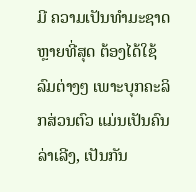ມີ ຄວາມເປັນທໍາມະຊາດຫຼາຍທີ່ສຸດ ຕ້ອງໄດ້ໃຊ້ລົມຕ່າງໆ ເພາະບຸກຄະລິກສ່ວນຕົວ ແມ່ນເປັນຄົນລ່າເລີງ, ເປັນກັນ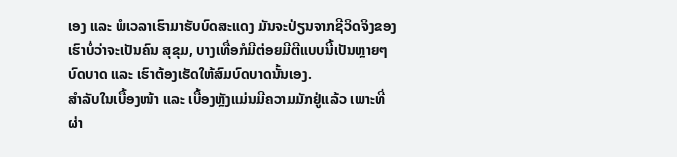ເອງ ແລະ ພໍເວລາເຮົາມາຮັບບົດສະແດງ ມັນຈະປ່ຽນຈາກຊີວິດຈິງຂອງເຮົາບໍ່ວ່າຈະເປັນຄົນ ສຸຂຸມ, ບາງເທື່ອກໍມີຕ່ອຍມີຕີແບບນີ້ເປັນຫຼາຍໆບົດບາດ ແລະ ເຮົາຕ້ອງເຮັດໃຫ້ສົມບົດບາດນັ້ນເອງ.
ສໍາລັບໃນເບື້ອງໜ້າ ແລະ ເບື້ອງຫຼັງແມ່ນມີຄວາມມັກຢູ່ແລ້ວ ເພາະທີ່ຜ່າ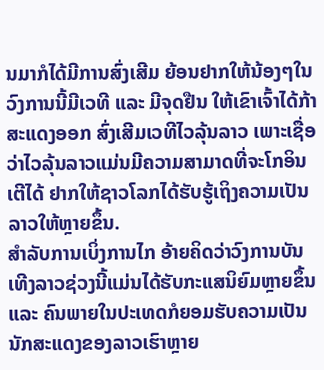ນມາກໍໄດ້ມີການສົ່ງເສີມ ຍ້ອນຢາກໃຫ້ນ້ອງໆໃນວົງການນີ້ມີເວທີ ແລະ ມີຈຸດຢືນ ໃຫ້ເຂົາເຈົ້າໄດ້ກ້າສະແດງອອກ ສົ່ງເສີມເວທີໄວລຸ້ນລາວ ເພາະເຊື່ອວ່າໄວລຸ້ນລາວແມ່ນມີຄວາມສາມາດທີ່ຈະໂກອິນເຕີໄດ້ ຢາກໃຫ້ຊາວໂລກໄດ້ຮັບຮູ້ເຖິງຄວາມເປັນລາວໃຫ້ຫຼາຍຂຶ້ນ.
ສໍາລັບການເບິ່ງການໄກ ອ້າຍຄິດວ່າວົງການບັນເທີງລາວຊ່ວງນີ້ແມ່ນໄດ້ຮັບກະແສນິຍົມຫຼາຍຂຶ້ນ ແລະ ຄົນພາຍໃນປະເທດກໍຍອມຮັບຄວາມເປັນນັກສະແດງຂອງລາວເຮົາຫຼາຍ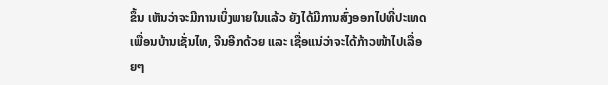ຂຶ້ນ ເຫັນວ່າຈະມີການເບິ່ງພາຍໃນແລ້ວ ຍັງໄດ້ມີການສົ່ງອອກໄປທີ່ປະເທດເພື່ອນບ້ານເຊັ່ນໄທ, ຈີນອີກດ້ວຍ ແລະ ເຊື່ອແນ່ວ່າຈະໄດ້ກ້າວໜ້າໄປເລື່ອຍໆ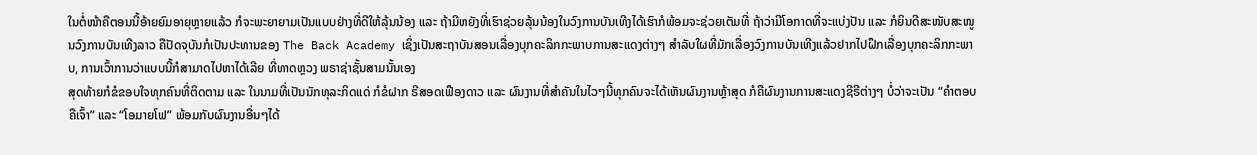ໃນຕໍ່ໜ້າຄືຕອນນີ້ອ້າຍຍົມອາຍຸຫຼາຍແລ້ວ ກໍຈະພະຍາຍາມເປັນແບບຢ່າງທີ່ດີໃຫ້ລຸ້ນນ້ອງ ແລະ ຖ້າມີຫຍັງທີ່ເຮົາຊ່ວຍລຸ້ນນ້ອງໃນວົງການບັນເທີງໄດ້ເຮົາກໍພ້ອມຈະຊ່ວຍເຕັມທີ່ ຖ້າວ່າມີໂອກາດທີ່ຈະແບ່ງປັນ ແລະ ກໍຍິນດີສະໜັບສະໜູນວົງການບັນເທີງລາວ ຄືປັດຈຸບັນກໍເປັນປະທານຂອງ The Back Academy ເຊິ່ງເປັນສະຖາບັນສອນເລື່ອງບຸກຄະລິກກະພາບການສະແດງຕ່າງໆ ສໍາລັບໃຜທີ່ມັກເລື່ອງວົງການບັນເທີງແລ້ວຢາກໄປຝຶກເລື່ອງບຸກຄະລິກກະພາບ, ການເວົ້າການວ່າແບບນີ້ກໍສາມາດໄປຫາໄດ້ເລີຍ ທີ່ທາດຫຼວງ ພຣາຊ່າຊັ້ນສາມນັ້ນເອງ
ສຸດທ້າຍກໍຂໍຂອບໃຈທຸກຄົນທີ່ຕິດຕາມ ແລະ ໃນນາມທີ່ເປັນນັກທຸລະກິດແດ່ ກໍຂໍຝາກ ຣີສອດເຟືອງດາວ ແລະ ຜົນງານທີ່ສໍາຄັນໃນໄວໆນີ້ທຸກຄົນຈະໄດ້ເຫັນຜົນງານຫຼ້າສຸດ ກໍຄືຜົນງານການສະແດງຊີຣີຕ່າງໆ ບໍ່ວ່າຈະເປັນ “ຄໍາຕອບຄືເຈົ້າ” ແລະ “ໂອມາຍໂຟ” ພ້ອມກັບຜົນງານອື່ນໆໄດ້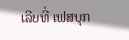ເລີຍທີ່ ເຟສບຸກ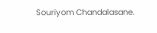Souriyom Chandalasane.